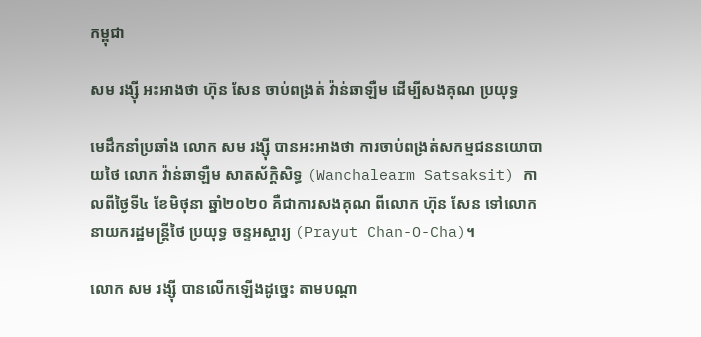កម្ពុជា

សម រង្ស៊ី អះអាងថា ហ៊ុន សែន ចាប់ពង្រត់ វ៉ាន់ឆាឡឺម ដើម្បីសងគុណ ប្រយុទ្ធ

មេដឹកនាំប្រឆាំង លោក សម រង្ស៊ី បានអះអាងថា ការចាប់ពង្រត់សកម្មជននយោបាយថៃ លោក វ៉ាន់ឆាឡឺម សាតស័ក្តិសិទ្ធ (Wanchalearm Satsaksit) កាលពីថ្ងៃទី៤ ខែមិថុនា ឆ្នាំ២០២០ គឺជាការសងគុណ ពីលោក ហ៊ុន សែន ទៅលោកនាយករដ្ឋមន្ត្រីថៃ ប្រយុទ្ធ ចន្ទអស្ចារ្យ (Prayut Chan-O-Cha)។

លោក សម រង្ស៊ី បានលើកឡើងដូច្នេះ តាមបណ្ដា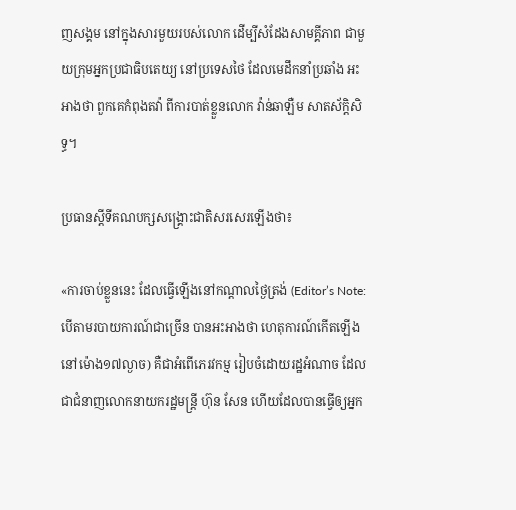ញសង្គម នៅក្នុងសារមួយរបស់លោក ដើម្បីសំដែងសាមគ្គីភាព ជាមួយក្រុមអ្នកប្រជាធិបតេយ្យ នៅប្រទេសថៃ ដែលមេដឹកនាំប្រឆាំង អះអាងថា ពួកគេកំពុងតវ៉ា ពីការបាត់ខ្លួនលោក វ៉ាន់ឆាឡឺម សាតស័ក្តិសិទ្ធ។

ប្រធានស្ដីទីគណបក្សសង្គ្រោះជាតិសរសេរឡើងថា៖

«ការចាប់ខ្លួននេះ ដែលធ្វើឡើងនៅកណ្តាលថ្ងៃត្រង់ (Editor’s Note: បើតាមរបាយការណ៍ជាច្រើន បានអះអាងថា ហេតុការណ៍កើតឡើង នៅម៉ោង១៧ល្ងាច) គឺជាអំពើភេរវកម្ម រៀបចំដោយរដ្ឋអំណាច ដែលជាជំនាញលោកនាយករដ្ឋមន្ត្រី ហ៊ុន សែន ហើយដែលបានធ្វើឲ្យអ្នក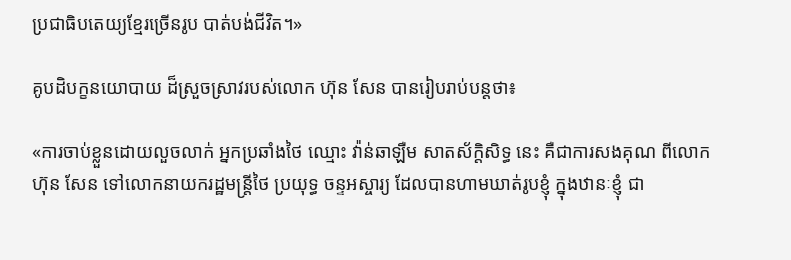ប្រជាធិបតេយ្យខ្មែរច្រើនរូប បាត់បង់ជីវិត។»

គូបដិបក្ខនយោបាយ ដ៏ស្រួចស្រាវរបស់លោក ហ៊ុន សែន បានរៀបរាប់បន្តថា៖

«ការចាប់ខ្លួនដោយលួចលាក់ អ្នកប្រឆាំងថៃ ឈ្មោះ វ៉ាន់ឆាឡឺម សាតស័ក្តិសិទ្ធ នេះ គឺជាការសងគុណ ពីលោក ហ៊ុន សែន ទៅលោកនាយករដ្ឋមន្ត្រីថៃ ប្រយុទ្ធ ចន្ទអស្ចារ្យ ដែលបានហាមឃាត់រូបខ្ញុំ ក្នុងឋានៈខ្ញុំ ជា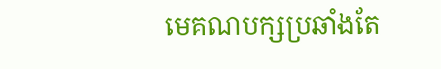មេគណបក្សប្រឆាំងតែ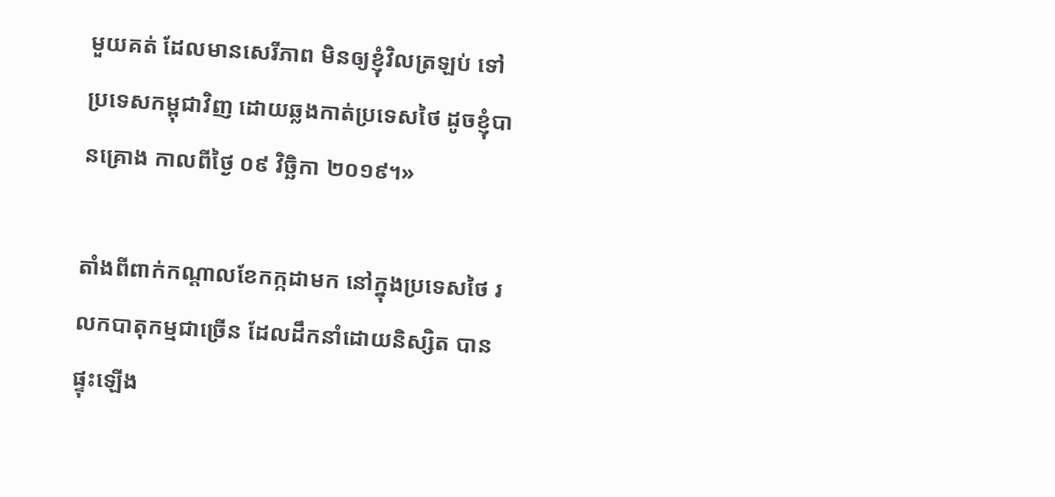មួយគត់ ដែលមានសេរីភាព មិនឲ្យខ្ញុំវិលត្រឡប់ ទៅប្រទេសកម្ពុជាវិញ ដោយឆ្លងកាត់ប្រទេសថៃ ដូចខ្ញុំបានគ្រោង កាលពីថ្ងៃ ០៩ វិច្ឆិកា ២០១៩។»

តាំងពីពាក់កណ្តាលខែកក្កដាមក នៅក្នុងប្រទេសថៃ រលកបាតុកម្មជាច្រើន ដែលដឹកនាំដោយនិស្សិត បានផ្ទុះឡើង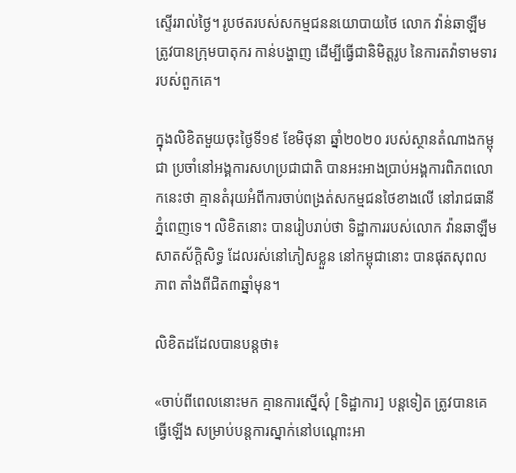ស្ទើររាល់ថ្ងៃ។ រូបថតរបស់សកម្មជននយោបាយថៃ លោក វ៉ាន់ឆាឡឺម ត្រូវបានក្រុមបាតុករ កាន់បង្ហាញ ដើម្បីធ្វើជានិមិត្តរូប នៃការតវ៉ាទាមទារ របស់ពួកគេ។

ក្នុងលិខិតមួយចុះថ្ងៃទី១៩ ខែមិថុនា ឆ្នាំ២០២០ របស់ស្ថានតំណាងកម្ពុជា ប្រចាំនៅអង្គការសហប្រជាជាតិ បានអះអាងប្រាប់អង្គការពិភពលោកនេះថា គ្មានតំរុយអំពីការចាប់ពង្រត់សកម្មជនថៃខាងលើ នៅរាជធានីភ្នំពេញទេ។ លិខិតនោះ បានរៀបរាប់ថា ទិដ្ឋាការរបស់លោក វ៉ានឆាឡឺម សាតស័ក្តិសិទ្ធ ដែលរស់នៅភៀសខ្លួន នៅកម្ពុជានោះ បានផុតសុពលភាព តាំងពីជិត៣ឆ្នាំមុន។

លិខិតដដែលបានបន្តថា៖

«ចាប់ពីពេលនោះមក គ្មានការស្នើសុំ [ទិដ្ឋាការ] បន្តទៀត ត្រូវបានគេធ្វើឡើង សម្រាប់បន្តការស្នាក់នៅបណ្ដោះអា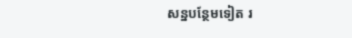សន្នបន្ថែមទៀត រ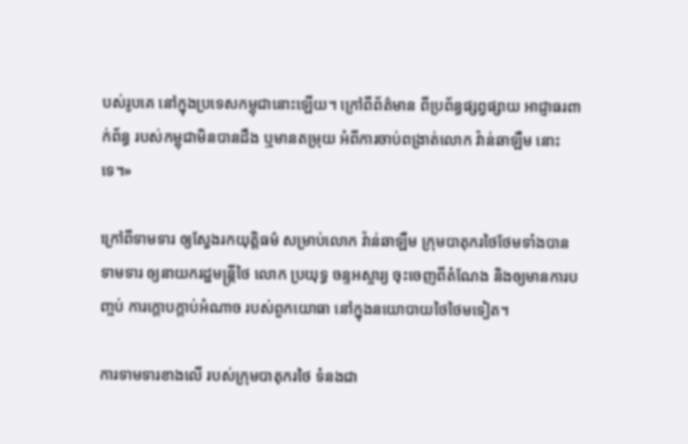បស់រូបគេ នៅក្នុងប្រទេសកម្ពុជានោះឡើយ។ ក្រៅពីព័ត៌មាន ពីប្រព័ន្ធផ្សព្វផ្សាយ អាជ្ញាធរពាក់ព័ន្ធ របស់កម្ពុជាមិនបានដឹង ឬមានតម្រុយ អំពីការចាប់ពង្រាត់លោក វ៉ាន់ឆាឡឺម នោះទេ។»

ក្រៅពីទាមទារ ឲ្យស្វែងរកយុត្តិធម៌ សម្រាប់លោក វ៉ាន់ឆាឡឺម ក្រុមបាតុករថៃថែមទាំងបានទាមទារ ឲ្យនាយករដ្ឋមន្ត្រីថៃ លោក ប្រយុទ្ធ ចន្ទអស្ចារ្យ ចុះចេញពីតំណែង និងឲ្យមានការបញ្ចប់ ការក្តោបក្តាប់អំណាច របស់ពួកយោធា នៅក្នុងនយោបាយថៃថៃមទៀត។

ការទាមទារខាងលើ របស់ក្រុមបាតុករថៃ ទំនងជា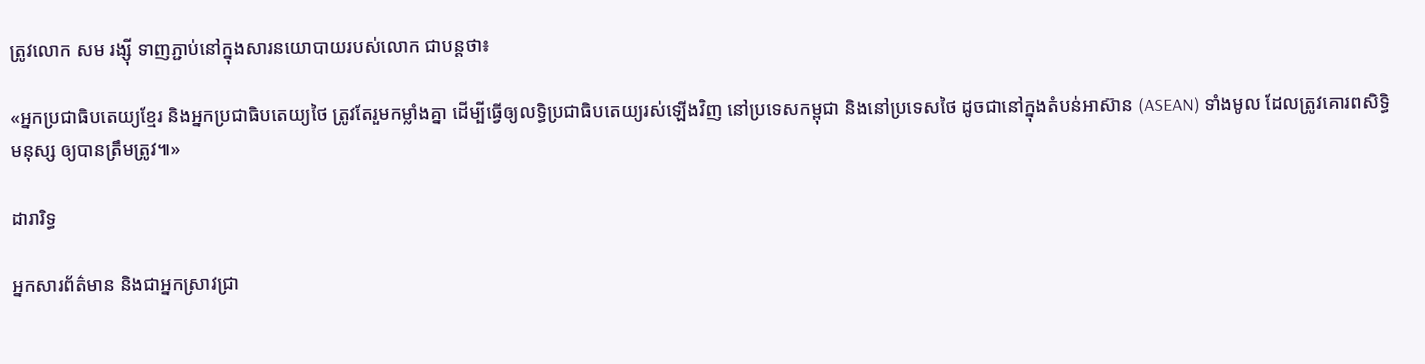ត្រូវលោក សម រង្ស៊ី ទាញភ្ជាប់នៅក្នុងសារនយោបាយរបស់លោក ជាបន្តថា៖

«អ្នកប្រជាធិបតេយ្យខ្មែរ និងអ្នកប្រជាធិបតេយ្យថៃ ត្រូវតែរួមកម្លាំងគ្នា ដើម្បីធ្វើឲ្យលទ្ធិប្រជាធិបតេយ្យរស់ឡើងវិញ នៅប្រទេសកម្ពុជា និងនៅប្រទេសថៃ ដូចជានៅក្នុងតំបន់អាស៊ាន (ASEAN) ទាំងមូល ដែលត្រូវគោរពសិទ្ធិមនុស្ស ឲ្យបានត្រឹមត្រូវ៕»

ដារារិទ្ធ

អ្នកសារព័ត៌មាន និងជាអ្នកស្រាវជ្រា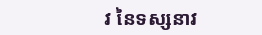វ នៃទស្សនាវ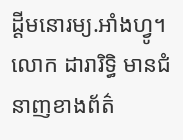ដ្ដីមនោរម្យ.អាំងហ្វូ។ លោក ដារារិទ្ធិ មានជំនាញខាងព័ត៌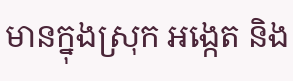មានក្នុងស្រុក អង្កេត និង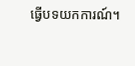ធ្វើបទយកការណ៍។